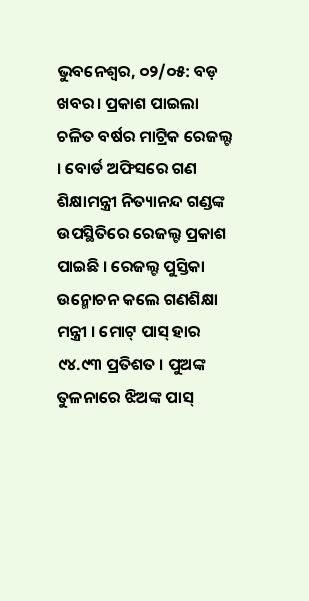ଭୁବନେଶ୍ୱର, ୦୨/୦୫: ବଡ଼ ଖବର। ପ୍ରକାଶ ପାଇଲା ଚଳିତ ବର୍ଷର ମାଟ୍ରିକ ରେଜଲ୍ଟ । ବୋର୍ଡ ଅଫିସରେ ଗଣ ଶିକ୍ଷାମନ୍ତ୍ରୀ ନିତ୍ୟାନନ୍ଦ ଗଣ୍ଡଙ୍କ ଉପସ୍ଥିତିରେ ରେଜଲ୍ଟ ପ୍ରକାଶ ପାଇଛି । ରେଜଲ୍ଟ ପୁସ୍ତିକା ଉନ୍ମୋଚନ କଲେ ଗଣଶିକ୍ଷା ମନ୍ତ୍ରୀ । ମୋଟ୍ ପାସ୍ ହାର ୯୪.୯୩ ପ୍ରତିଶତ । ପୁଅଙ୍କ ତୁଳନାରେ ଝିଅଙ୍କ ପାସ୍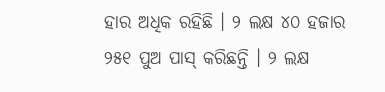ହାର ଅଧିକ ରହିଛି । ୨ ଲକ୍ଷ ୪୦ ହଜାର ୨୫୧ ପୁଅ ପାସ୍ କରିଛନ୍ତି । ୨ ଲକ୍ଷ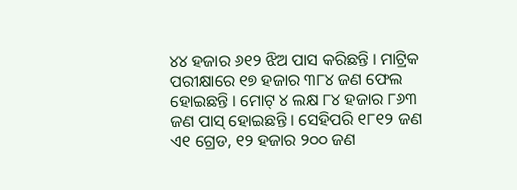୪୪ ହଜାର ୬୧୨ ଝିଅ ପାସ କରିଛନ୍ତି । ମାଟ୍ରିକ ପରୀକ୍ଷାରେ ୧୭ ହଜାର ୩୮୪ ଜଣ ଫେଲ ହୋଇଛନ୍ତି । ମୋଟ୍ ୪ ଲକ୍ଷ ୮୪ ହଜାର ୮୬୩ ଜଣ ପାସ୍ ହୋଇଛନ୍ତି । ସେହିପରି ୧୮୧୨ ଜଣ ଏ୧ ଗ୍ରେଡ, ୧୨ ହଜାର ୨୦୦ ଜଣ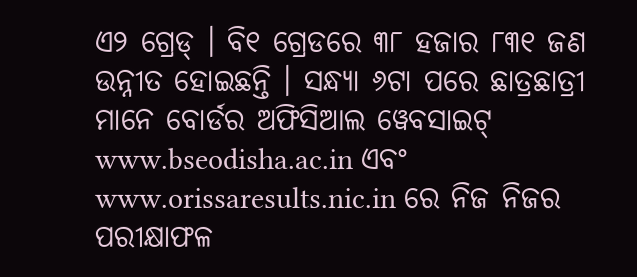ଏ୨ ଗ୍ରେଡ୍ । ବି୧ ଗ୍ରେଡରେ ୩୮ ହଜାର ୮୩୧ ଜଣ ଉନ୍ନୀତ ହୋଇଛନ୍ତି । ସନ୍ଧ୍ୟା ୬ଟା ପରେ ଛାତ୍ରଛାତ୍ରୀ ମାନେ ବୋର୍ଡର ଅଫିସିଆଲ ୱେବସାଇଟ୍ www.bseodisha.ac.in ଏବଂ www.orissaresults.nic.in ରେ ନିଜ ନିଜର ପରୀକ୍ଷାଫଳ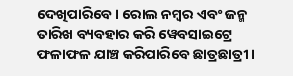ଦେଖିପାରିବେ । ରୋଲ ନମ୍ବର ଏବଂ ଜନ୍ମ ତାରିଖ ବ୍ୟବହାର କରି ୱେବସାଇଟ୍ରେ ଫଳାଫଳ ଯାଞ୍ଚ କରିପାରିବେ ଛାତ୍ରଛାତ୍ରୀ ।